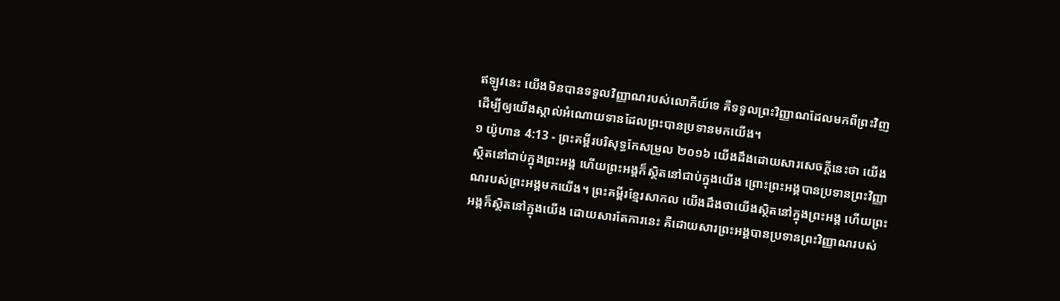ឥឡូវនេះ យើងមិនបានទទួលវិញ្ញាណរបស់លោកីយ៍ទេ គឺទទួលព្រះវិញ្ញាណដែលមកពីព្រះវិញ ដើម្បីឲ្យយើងស្គាល់អំណោយទានដែលព្រះបានប្រទានមកយើង។
១ យ៉ូហាន 4:13 - ព្រះគម្ពីរបរិសុទ្ធកែសម្រួល ២០១៦ យើងដឹងដោយសារសេចក្ដីនេះថា យើងស្ថិតនៅជាប់ក្នុងព្រះអង្គ ហើយព្រះអង្គក៏ស្ថិតនៅជាប់ក្នុងយើង ព្រោះព្រះអង្គបានប្រទានព្រះវិញ្ញាណរបស់ព្រះអង្គមកយើង។ ព្រះគម្ពីរខ្មែរសាកល យើងដឹងថាយើងស្ថិតនៅក្នុងព្រះអង្គ ហើយព្រះអង្គក៏ស្ថិតនៅក្នុងយើង ដោយសារតែការនេះ គឺដោយសារព្រះអង្គបានប្រទានព្រះវិញ្ញាណរបស់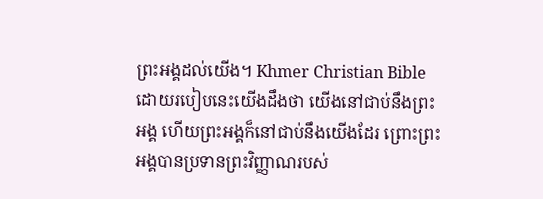ព្រះអង្គដល់យើង។ Khmer Christian Bible ដោយរបៀបនេះយើងដឹងថា យើងនៅជាប់នឹងព្រះអង្គ ហើយព្រះអង្គក៏នៅជាប់នឹងយើងដែរ ព្រោះព្រះអង្គបានប្រទានព្រះវិញ្ញាណរបស់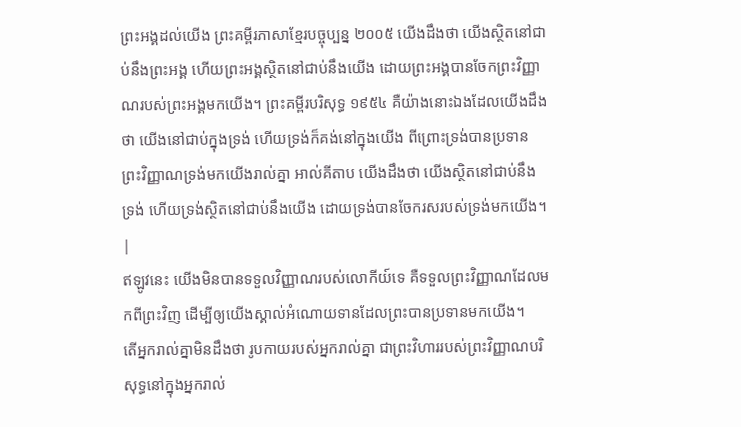ព្រះអង្គដល់យើង ព្រះគម្ពីរភាសាខ្មែរបច្ចុប្បន្ន ២០០៥ យើងដឹងថា យើងស្ថិតនៅជាប់នឹងព្រះអង្គ ហើយព្រះអង្គស្ថិតនៅជាប់នឹងយើង ដោយព្រះអង្គបានចែកព្រះវិញ្ញាណរបស់ព្រះអង្គមកយើង។ ព្រះគម្ពីរបរិសុទ្ធ ១៩៥៤ គឺយ៉ាងនោះឯងដែលយើងដឹងថា យើងនៅជាប់ក្នុងទ្រង់ ហើយទ្រង់ក៏គង់នៅក្នុងយើង ពីព្រោះទ្រង់បានប្រទានព្រះវិញ្ញាណទ្រង់មកយើងរាល់គ្នា អាល់គីតាប យើងដឹងថា យើងស្ថិតនៅជាប់នឹងទ្រង់ ហើយទ្រង់ស្ថិតនៅជាប់នឹងយើង ដោយទ្រង់បានចែករសរបស់ទ្រង់មកយើង។ |
ឥឡូវនេះ យើងមិនបានទទួលវិញ្ញាណរបស់លោកីយ៍ទេ គឺទទួលព្រះវិញ្ញាណដែលមកពីព្រះវិញ ដើម្បីឲ្យយើងស្គាល់អំណោយទានដែលព្រះបានប្រទានមកយើង។
តើអ្នករាល់គ្នាមិនដឹងថា រូបកាយរបស់អ្នករាល់គ្នា ជាព្រះវិហាររបស់ព្រះវិញ្ញាណបរិសុទ្ធនៅក្នុងអ្នករាល់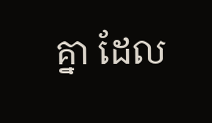គ្នា ដែល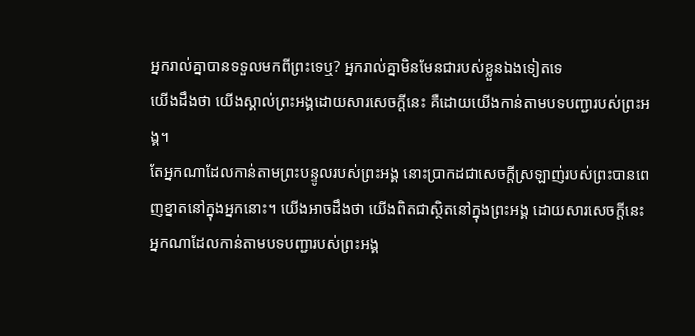អ្នករាល់គ្នាបានទទួលមកពីព្រះទេឬ? អ្នករាល់គ្នាមិនមែនជារបស់ខ្លួនឯងទៀតទេ
យើងដឹងថា យើងស្គាល់ព្រះអង្គដោយសារសេចក្ដីនេះ គឺដោយយើងកាន់តាមបទបញ្ជារបស់ព្រះអង្គ។
តែអ្នកណាដែលកាន់តាមព្រះបន្ទូលរបស់ព្រះអង្គ នោះប្រាកដជាសេចក្ដីស្រឡាញ់របស់ព្រះបានពេញខ្នាតនៅក្នុងអ្នកនោះ។ យើងអាចដឹងថា យើងពិតជាស្ថិតនៅក្នុងព្រះអង្គ ដោយសារសេចក្ដីនេះ
អ្នកណាដែលកាន់តាមបទបញ្ជារបស់ព្រះអង្គ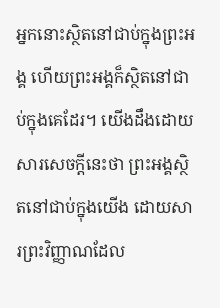អ្នកនោះស្ថិតនៅជាប់ក្នុងព្រះអង្គ ហើយព្រះអង្គក៏ស្ថិតនៅជាប់ក្នុងគេដែរ។ យើងដឹងដោយសារសេចក្ដីនេះថា ព្រះអង្គស្ថិតនៅជាប់ក្នុងយើង ដោយសារព្រះវិញ្ញាណដែល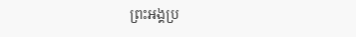ព្រះអង្គប្រ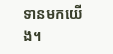ទានមកយើង។